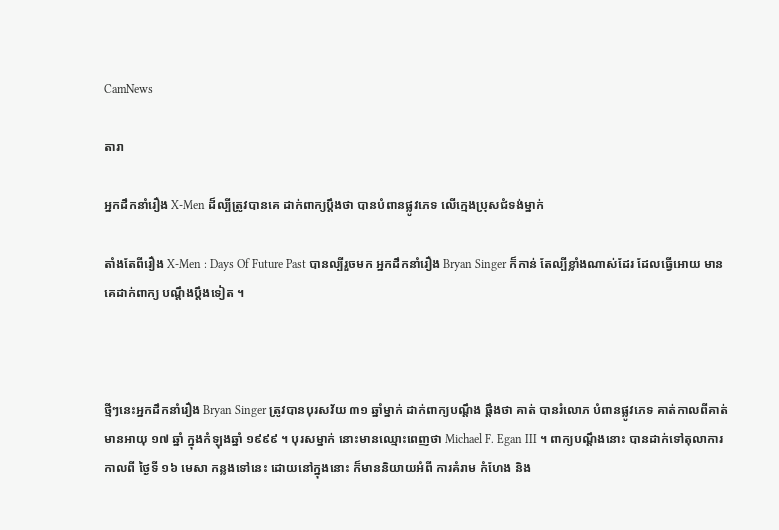CamNews

តារា

អ្នកដឹកនាំរឿង X-Men ដ៏ល្បីត្រូវបានគេ ដាក់ពាក្យប្តឹងថា បានបំពានផ្លូវភេទ លើក្មេងប្រុសជំទង់ម្នាក់

តាំងតែពីរឿង X-Men : Days Of Future Past បានល្បីរួចមក អ្នកដឹកនាំរឿង Bryan Singer ក៏កាន់ តែល្បីខ្លាំងណាស់ដែរ ដែលធ្វើអោយ មានគេដាក់ពាក្យ បណ្តឹងប្តឹងទៀត ។



ថ្មីៗនេះអ្នកដឹកនាំរឿង Bryan Singer ត្រូវបានបុរសវ័យ ៣១ ឆ្នាំម្នាក់ ដាក់ពាក្យបណ្តឹង ផ្តឹងថា គាត់ បានរំលោភ បំពានផ្លូវភេទ គាត់កាលពីគាត់ មានអាយុ ១៧ ឆ្នាំ ក្នុងកំឡុងឆ្នាំ ១៩៩៩ ។ បុរសម្នាក់ នោះមានឈ្មោះពេញថា Michael F. Egan III ។ ពាក្យបណ្តឹងនោះ បានដាក់ទៅតុលាការ កាលពី ថ្ងៃទី ១៦ មេសា កន្លងទៅនេះ ដោយនៅក្នុងនោះ ក៏មាននិយាយអំពី ការគំរាម កំហែង និង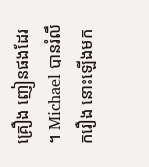គ្រឿង ញៀនផងដែរ ។ Michael បានរំលឹករឿង នោះឡើងមក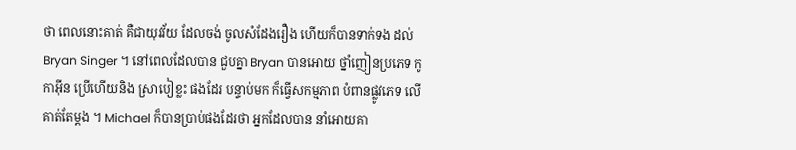ថា ពេលនោះគាត់ គឺជាយុវវ័យ ដែលចង់ ចូលសំដែងរឿង ហើយក៏បានទាក់ទង ដល់ Bryan Singer ។ នៅពេលដែលបាន ជួបគ្នា Bryan បានអោយ ថ្នាំញៀនប្រភេទ កូកាអ៊ីន ប្រើហើយនិង ស្រាបៀខ្លះ ផងដែរ បន្ទាប់មក ក៏ធ្វើសកម្មភាព បំពានផ្លូវភេទ លើគាត់តែម្តង ។ Michael ក៏បានប្រាប់ផងដែរថា អ្នកដែលបាន នាំអោយគា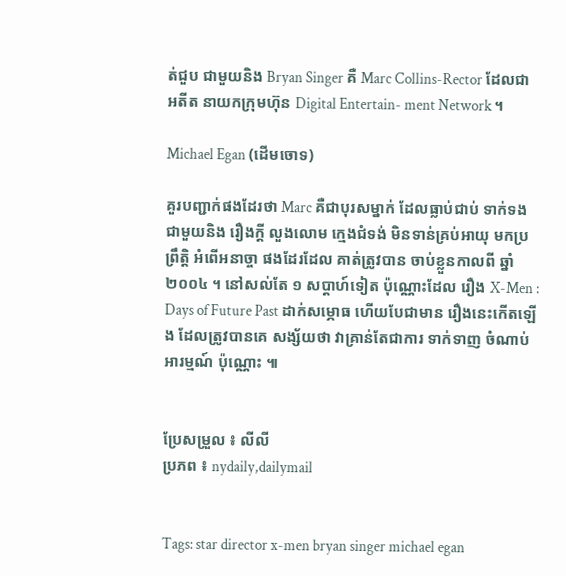ត់ជួប ជាមួយនិង Bryan Singer គឺ Marc Collins-Rector ដែលជាអតីត នាយកក្រុមហ៊ុន Digital Entertain- ment Network ។

Michael Egan (ដើមចោទ)

គួរបញ្ជាក់ផងដែរថា Marc គឺជាបុរសម្នាក់ ដែលធ្លាប់ជាប់ ទាក់ទងជាមួយនិង រឿងក្តី លួងលោម ក្មេងជំទង់ មិនទាន់គ្រប់អាយុ មកប្រព្រឹត្តិ អំពើអនាច្ចា ផងដែរដែល គាត់ត្រូវបាន ចាប់ខ្លួនកាលពី ឆ្នាំ ២០០៤ ។ នៅសល់តែ ១ សប្តាហ៍ទៀត ប៉ុណ្ណោះដែល រឿង X-Men : Days of Future Past ដាក់សម្ភោធ ហើយបែជាមាន រឿងនេះកើតឡើង ដែលត្រូវបានគេ សង្ស័យថា វាគ្រាន់តែជាការ ទាក់ទាញ ចំណាប់អារម្មណ៍ ប៉ុណ្ណោះ ៕


ប្រែសម្រួល ៖ លីលី
ប្រភព ៖ nydaily,dailymail


Tags: star director x-men bryan singer michael egan